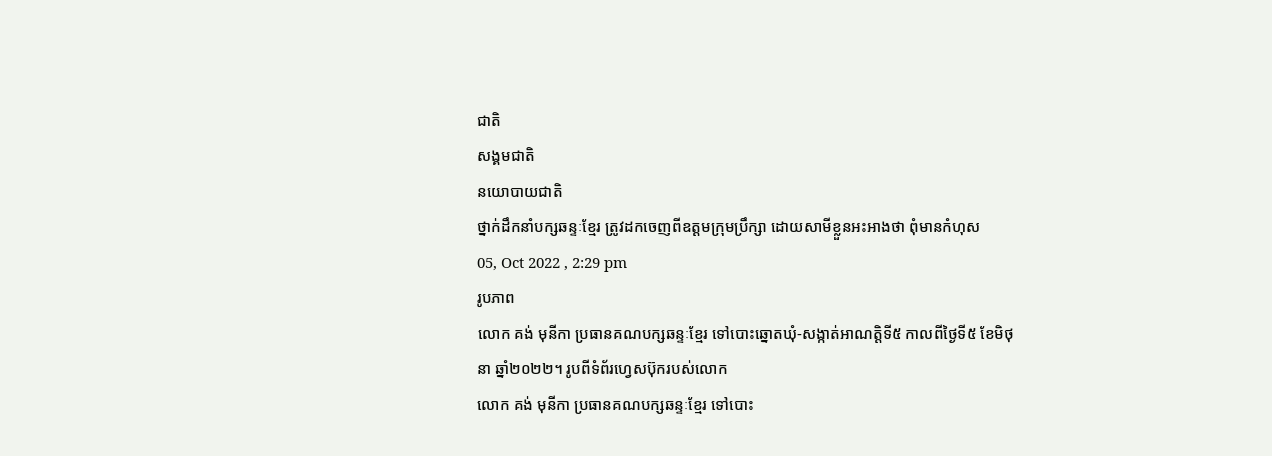ជាតិ
សង្គមជាតិ
នយោបាយជាតិ
ថ្នាក់ដឹកនាំបក្សឆន្ទៈខ្មែរ ត្រូវដកចេញពីឧត្ដមក្រុមប្រឹក្សា ដោយសាមីខ្លួនអះអាងថា ពុំមានកំហុស
05, Oct 2022 , 2:29 pm
រូបភាព
លោក គង់ មុនីកា ប្រធានគណបក្សឆន្ទៈខ្មែរ ទៅបោះឆ្នោតឃុំ-សង្កាត់អាណត្តិទី៥ កាលពីថ្ងៃទី៥ ខែមិថុនា ឆ្នាំ២០២២។ រូបពីទំព័រហ្វេសប៊ុករបស់លោក
លោក គង់ មុនីកា ប្រធានគណបក្សឆន្ទៈខ្មែរ ទៅបោះ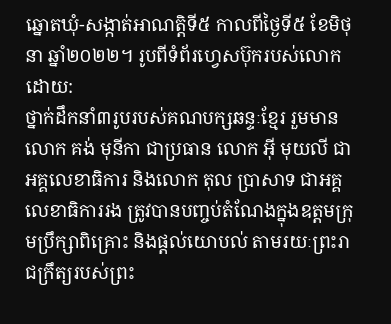ឆ្នោតឃុំ-សង្កាត់អាណត្តិទី៥ កាលពីថ្ងៃទី៥ ខែមិថុនា ឆ្នាំ២០២២។ រូបពីទំព័រហ្វេសប៊ុករបស់លោក
ដោយ:
ថ្នាក់ដឹកនាំ៣រូបរបស់គណបក្សឆន្ទៈខ្មែរ រួមមាន លោក គង់ មុនីកា ជាប្រធាន លោក អ៊ី មុយលី ជាអគ្គលេខាធិការ និងលោក តុល ប្រាសាទ ជាអគ្គលេខាធិការរង ត្រូវបានបញ្ចប់តំណែងក្នុងឧត្តមក្រុមប្រឹក្សាពិគ្រោះ និងផ្តល់យោបល់ តាមរយៈព្រះរាជក្រឹត្យរបស់ព្រះ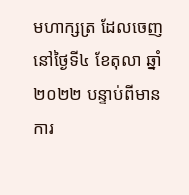មហាក្សត្រ ដែលចេញនៅថ្ងៃទី៤ ខែតុលា ឆ្នាំ២០២២ បន្ទាប់ពីមានការ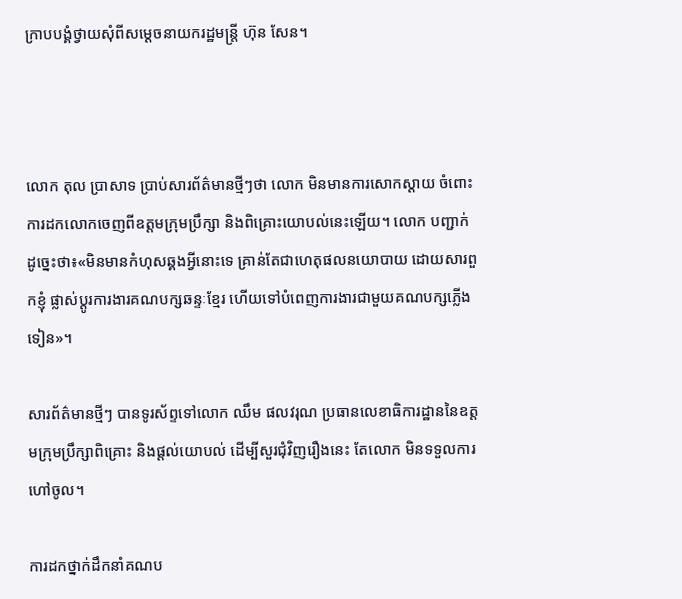ក្រាបបង្គំថ្វាយសុំពីសម្តេចនាយករដ្ឋមន្រ្តី ហ៊ុន សែន។



លោក តុល ប្រាសាទ ប្រាប់សារព័ត៌មានថ្មីៗថា លោក មិនមានការសោកស្ដាយ ចំពោះការដកលោកចេញពីឧត្តមក្រុមប្រឹក្សា និងពិគ្រោះយោបល់នេះឡើយ។ លោក បញ្ជាក់ដូច្នេះថា៖«មិនមានកំហុសឆ្គងអ្វីនោះទេ គ្រាន់តែជាហេតុផលនយោបាយ ដោយសារពួកខ្ញុំ ផ្លាស់ប្ដូរការងារគណបក្សឆន្ទៈខ្មែរ ហើយទៅបំពេញការងារជាមួយគណបក្សភ្លើងទៀន»។

សារព័ត៌មានថ្មីៗ បានទូរស័ព្ទទៅលោក ឈឹម ផលវរុណ ប្រធានលេខាធិការដ្ឋាននៃឧត្តមក្រុមប្រឹក្សាពិគ្រោះ និងផ្តល់យោបល់ ដើម្បីសួរជុំវិញរឿងនេះ តែលោក មិនទទួលការហៅចូល។

ការដកថ្នាក់ដឹកនាំគណប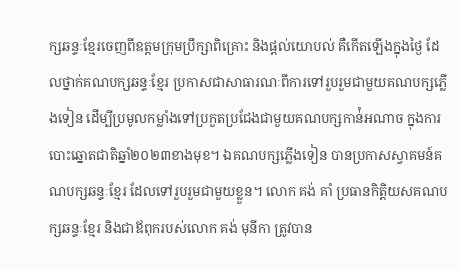ក្សឆន្ទៈខ្មែរចេញពីឧត្តមក្រុមប្រឹក្សាពិគ្រោះ និងផ្តល់យោបល់ គឺកើតឡើងក្នុងថ្ងៃ ដែលថ្នាក់គណបក្សឆន្ទៈខ្មែរ ប្រកាសជាសាធារណៈពីការទៅរួបរួមជាមួយគណបក្សភ្លើងទៀន ដើម្បីប្រមូលកម្លាំងទៅប្រកួតប្រជែងជាមួយគណបក្សកាន់ំអណាច ក្នុងការបោះឆ្នោតជាតិឆ្នាំ២០២៣ខាងមុខ។ ឯគណបក្សភ្លើងទៀន បានប្រកាសស្វាគមន៍គណបក្សឆន្ទៈខ្មែរ ដែលទៅរួបរួមជាមួយខ្លួន។ លោក គង់ គាំ ប្រធានកិត្តិយសគណបក្សឆន្ទៈខ្មែរ និងជាឪពុករបស់លោក គង់ មុនីកា ត្រូវបាន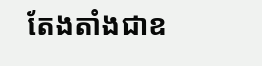តែងតាំងជាឧ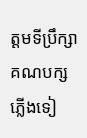ត្តមទីប្រឹក្សាគណបក្សភ្លើងទៀ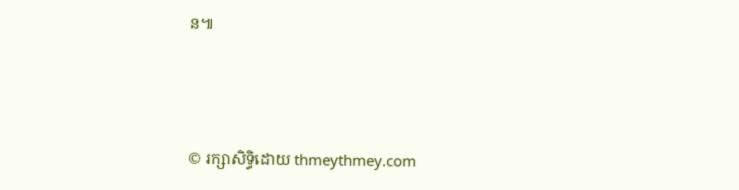ន៕




© រក្សាសិទ្ធិដោយ thmeythmey.com